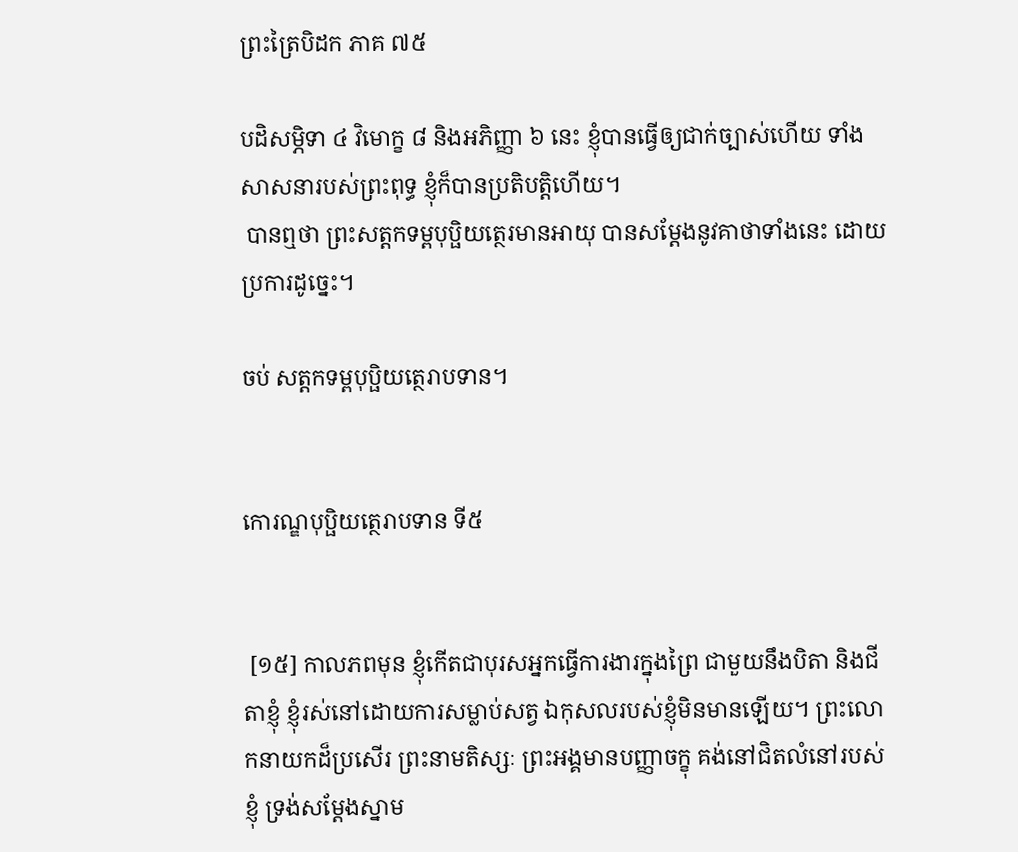ព្រះត្រៃបិដក ភាគ ៧៥

បដិសម្ភិទា ៤ វិមោក្ខ ៨ និងអភិញ្ញា ៦ នេះ ខ្ញុំបានធ្វើឲ្យជាក់ច្បាស់ហើយ ទាំងសាសនារបស់ព្រះពុទ្ធ ខ្ញុំក៏បានប្រតិបត្តិហើយ។
 បានឮថា ព្រះសត្តកទម្ពបុប្ផិយត្ថេរមានអាយុ បានសម្តែងនូវគាថាទាំងនេះ ដោយប្រការដូច្នេះ។

ចប់ សត្តកទម្ពបុប្ផិយត្ថេរាបទាន។


កោរណ្ឌបុប្ផិយត្ថេរាបទាន ទី៥


 [១៥] កាលភពមុន ខ្ញុំកើតជាបុរសអ្នកធ្វើការងារក្នុងព្រៃ ជាមួយនឹងបិតា និងជីតាខ្ញុំ ខ្ញុំរស់នៅដោយការសម្លាប់សត្វ ឯកុសលរបស់ខ្ញុំមិនមានឡើយ។ ព្រះលោកនាយកដ៏ប្រសើរ ព្រះនាមតិស្សៈ ព្រះអង្គមានបញ្ញាចក្ខុ គង់នៅជិតលំនៅរបស់ខ្ញុំ ទ្រង់សម្តែងស្នាម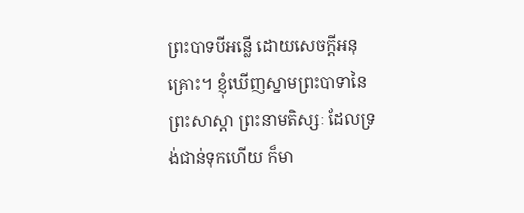ព្រះបាទបីអន្លើ ដោយសេចក្តីអនុគ្រោះ។ ខ្ញុំឃើញស្នាមព្រះបាទានៃព្រះសាស្តា ព្រះនាមតិស្សៈ ដែលទ្រង់ជាន់ទុកហើយ ក៏មា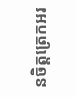នចិត្តត្រេកអរ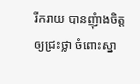រីករាយ បានញុំាងចិត្តឲ្យជ្រះថ្លា ចំពោះស្នា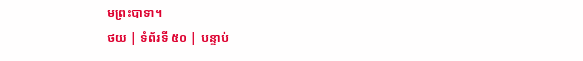មព្រះបាទា។
ថយ | ទំព័រទី ៥០ | បន្ទាប់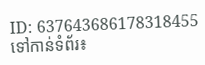ID: 637643686178318455
ទៅកាន់ទំព័រ៖